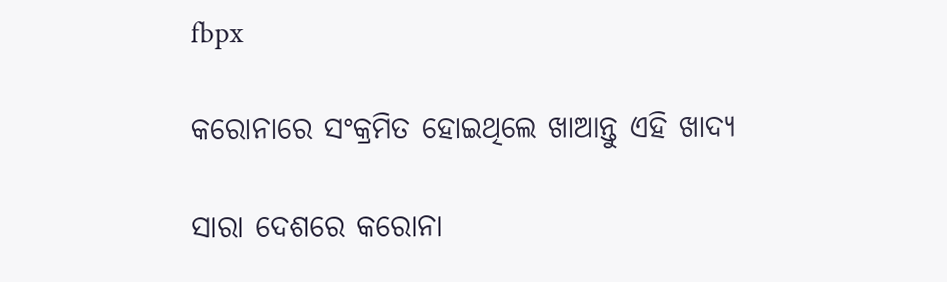fbpx

କରୋନାରେ ସଂକ୍ରମିତ ହୋଇଥିଲେ ଖାଆନ୍ତୁ ଏହି ଖାଦ୍ୟ

ସାରା ଦେଶରେ କରୋନା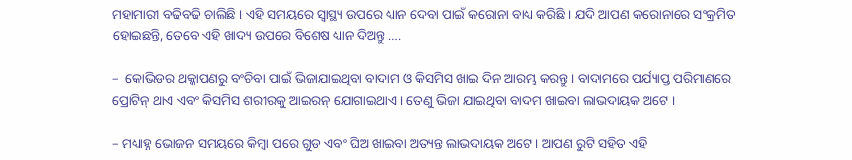ମହାମାରୀ ବଢିବଢି ଚାଲିଛି । ଏହି ସମୟରେ ସ୍ୱାସ୍ଥ୍ୟ ଉପରେ ଧ୍ୟାନ ଦେବା ପାଇଁ କରୋନା ବାଧ୍ୟ କରିଛି । ଯଦି ଆପଣ କରୋନାରେ ସଂକ୍ରମିତ ହୋଇଛନ୍ତି, ତେବେ ଏହି ଖାଦ୍ୟ ଉପରେ ବିଶେଷ ଧ୍ୟାନ ଦିଅନ୍ତୁ ….

–  କୋଭିଡର ଥକ୍କାପଣରୁ ବଂଚିବା ପାଇଁ ଭିଜାଯାଇଥିବା ବାଦାମ ଓ କିସମିସ ଖାଇ ଦିନ ଆରମ୍ଭ କରନ୍ତୁ । ବାଦାମରେ ପର୍ଯ୍ୟାପ୍ତ ପରିମାଣରେ ପ୍ରୋଟିନ୍ ଥାଏ ଏବଂ କିସମିସ ଶରୀରକୁ ଆଇରନ୍ ଯୋଗାଇଥାଏ । ତେଣୁ ଭିଜା ଯାଇଥିବା ବାଦମ ଖାଇବା ଲାଭଦାୟକ ଅଟେ ।

– ମଧ୍ୟାହ୍ନ ଭୋଜନ ସମୟରେ କିମ୍ବା ପରେ ଗୁଡ ଏବଂ ଘିଅ ଖାଇବା ଅତ୍ୟନ୍ତ ଲାଭଦାୟକ ଅଟେ । ଆପଣ ରୁଟି ସହିତ ଏହି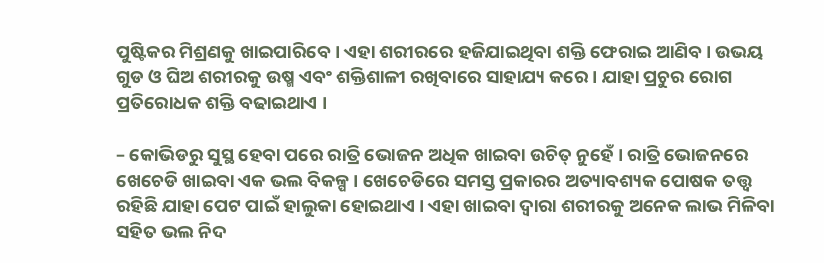ପୁଷ୍ଟିକର ମିଶ୍ରଣକୁ ଖାଇପାରିବେ । ଏହା ଶରୀରରେ ହଜିଯାଇଥିବା ଶକ୍ତି ଫେରାଇ ଆଣିବ । ଉଭୟ ଗୁଡ ଓ ଘିଅ ଶରୀରକୁ ଉଷ୍ମ ଏବଂ ଶକ୍ତିଶାଳୀ ରଖିବାରେ ସାହାଯ୍ୟ କରେ । ଯାହା ପ୍ରଚୁର ରୋଗ ପ୍ରତିରୋଧକ ଶକ୍ତି ବଢାଇଥାଏ ।

– କୋଭିଡରୁ ସୁସ୍ଥ ହେବା ପରେ ରାତ୍ରି ଭୋଜନ ଅଧିକ ଖାଇବା ଉଚିତ୍ ନୁହେଁ । ରାତ୍ରି ଭୋଜନରେ ଖେଚେଡି ଖାଇବା ଏକ ଭଲ ବିକଳ୍ପ । ଖେଚେଡିରେ ସମସ୍ତ ପ୍ରକାରର ଅତ୍ୟାବଶ୍ୟକ ପୋଷକ ତତ୍ତ୍ୱ ରହିଛି ଯାହା ପେଟ ପାଇଁ ହାଲୁକା ହୋଇଥାଏ । ଏହା ଖାଇବା ଦ୍ୱାରା ଶରୀରକୁ ଅନେକ ଲାଭ ମିଳିବା ସହିତ ଭଲ ନିଦ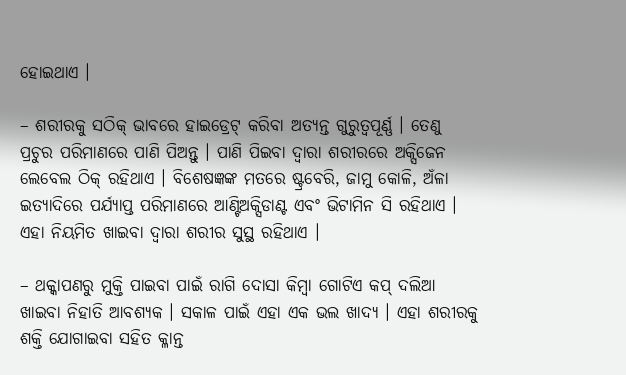ହୋଇଥାଏ ।

– ଶରୀରକୁ ସଠିକ୍ ଭାବରେ ହାଇଡ୍ରେଟ୍ କରିବା ଅତ୍ୟନ୍ତ ଗୁରୁତ୍ୱପୂର୍ଣ୍ଣ । ତେଣୁ ପ୍ରଚୁର ପରିମାଣରେ ପାଣି ପିଅନ୍ତୁ । ପାଣି ପିଇବା ଦ୍ୱାରା ଶରୀରରେ ଅକ୍ସିଜେନ ଲେବେଲ ଠିକ୍ ରହିଥାଏ । ବିଶେଷଜ୍ଞଙ୍କ ମତରେ ଷ୍ଟ୍ରବେରି, ଜାମୁ କୋଳି, ଅଁଳା ଇତ୍ୟାଦିରେ ପର୍ଯ୍ୟାପ୍ତ ପରିମାଣରେ ଆଣ୍ଟିଅକ୍ସିଡାଣ୍ଟ ଏବଂ ଭିଟାମିନ ସି ରହିଥାଏ । ଏହା ନିୟମିତ ଖାଇବା ଦ୍ୱାରା ଶରୀର ସୁସ୍ଥ ରହିଥାଏ ।

– ଥକ୍କାପଣରୁ ମୁକ୍ତି ପାଇବା ପାଇଁ ରାଗି ଦୋସା କିମ୍ବା ଗୋଟିଏ କପ୍ ଦଲିଆ ଖାଇବା ନିହାତି ଆବଶ୍ୟକ । ସକାଳ ପାଇଁ ଏହା ଏକ ଭଲ ଖାଦ୍ୟ । ଏହା ଶରୀରକୁ ଶକ୍ତି ଯୋଗାଇବା ସହିତ କ୍ଳାନ୍ତ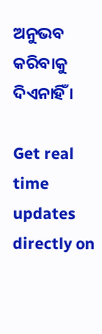ଅନୁଭବ କରିବାକୁ ଦିଏନାହିଁ ।

Get real time updates directly on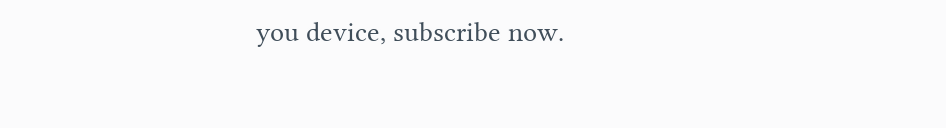you device, subscribe now.